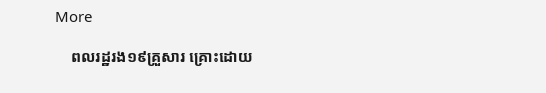More

    ពលរដ្ឋរង១៩គ្រួសារ គ្រោះដោយ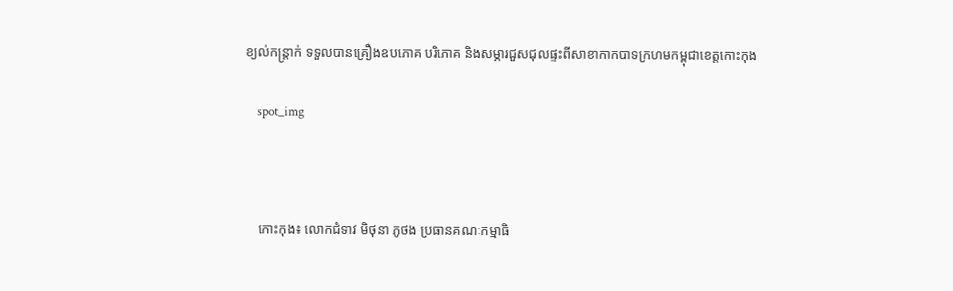ខ្យល់កន្ត្រាក់ ទទួលបានគ្រឿងឧបភោគ បរិភោគ និងសម្ភារជួសជុលផ្ទះពីសាខាកាកបាទក្រហមកម្ពុជាខេត្តកោះកុង

    spot_img



    កោះកុង៖ លោកជំទាវ មិថុនា ភូថង ប្រធានគណៈកម្មាធិ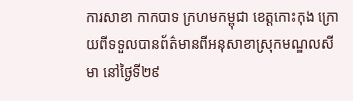ការសាខា កាកបាទ ក្រហមកម្ពុជា ខេត្តកោះកុង ក្រោយពីទទួលបានព័ត៌មានពីអនុសាខាស្រុកមណ្ឌលសីមា នៅថ្ងៃទី២៩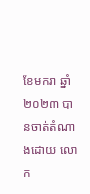ខែមករា ឆ្នាំ ២០២៣ បានចាត់តំណាងដោយ លោក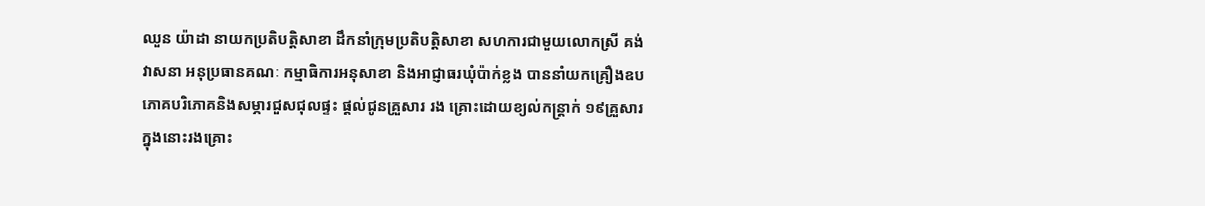ឈួន យ៉ាដា នាយកប្រតិបត្តិសាខា ដឹកនាំក្រុមប្រតិបត្តិសាខា សហការជាមួយលោកស្រី គង់ វាសនា អនុប្រធានគណៈ កម្មាធិការអនុសាខា និងអាជ្ញាធរឃុំប៉ាក់ខ្លង បាននាំយកគ្រឿងឧបភោគបរិភោគនិងសម្ភារជួសជុលផ្ទះ ផ្តល់ជូនគ្រួសារ រង គ្រោះដោយខ្យល់កន្ត្រាក់ ១៩គ្រួសារ ក្នុងនោះរងគ្រោះ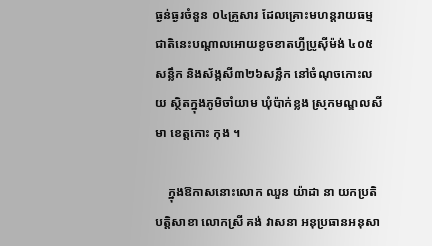ធ្ងន់ធ្ងរចំនួន ០៤គ្រួសារ ដែលគ្រោះមហន្តរាយធម្មជាតិនេះបណ្តាលអោយខូចខាតហ្វីប្រូស៊ីម៉ង់ ៤០៥សន្លឹក និងស័ង្កសី៣២៦សន្លឹក នៅចំណុចកោះលយ ស្ថិតក្នុងភូមិចាំយាម ឃុំប៉ាក់ខ្លង ស្រុកមណ្ឌលសីមា ខេត្តកោះ កុង ។

    ក្នុងឱកាសនោះលោក ឈួន យ៉ាដា នា យកប្រតិបត្តិសាខា លោកស្រី គង់ វាសនា អនុប្រធានអនុសា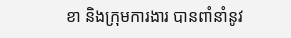ខា និងក្រុមការងារ បានពាំនាំនូវ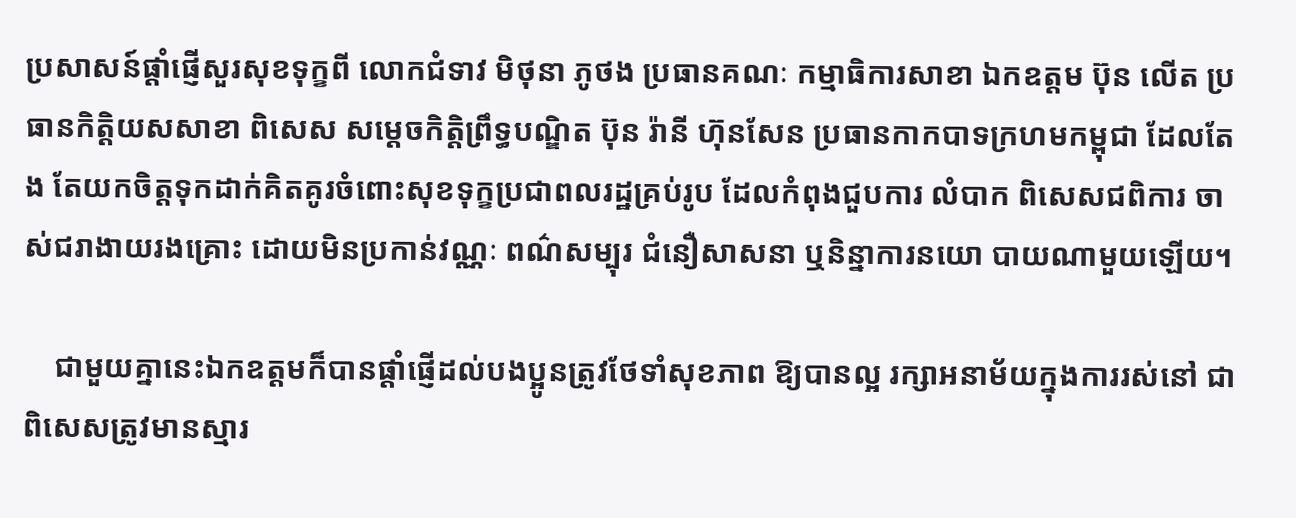ប្រសាសន៍ផ្ដាំផ្ញើសួរសុខទុក្ខពី លោកជំទាវ មិថុនា ភូថង ប្រធានគណៈ កម្មាធិការសាខា ឯកឧត្តម ប៊ុន លើត ប្រធានកិត្តិយសសាខា ពិសេស សម្ដេចកិត្តិព្រឹទ្ធបណ្ឌិត ប៊ុន រ៉ានី ហ៊ុនសែន ប្រធានកាកបាទក្រហមកម្ពុជា ដែលតែង តែយកចិត្តទុកដាក់គិតគូរចំពោះសុខទុក្ខប្រជាពលរដ្ឋគ្រប់រូប ដែលកំពុងជួបការ លំបាក ពិសេសជពិការ ចាស់ជរាងាយរងគ្រោះ ដោយមិនប្រកាន់វណ្ណៈ ពណ៌សម្បុរ ជំនឿសាសនា ឬនិន្នាការនយោ បាយណាមួយឡើយ។

    ជាមួយគ្នានេះឯកឧត្តមក៏បានផ្តាំផ្ញើដល់បងប្អូនត្រូវថែទាំសុខភាព ឱ្យបានល្អ រក្សាអនាម័យក្នុងការរស់នៅ ជាពិសេសត្រូវមានស្មារ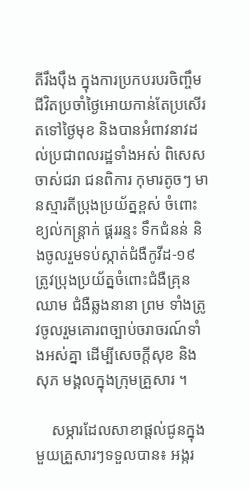តីរឹងប៉ឹង ក្នុងការប្រកបរបរចិញ្ចឹម ជីវិតប្រចាំថ្ងៃអោយកាន់តែប្រសើរតទៅថ្ងៃមុខ និងបានអំពាវនាវដល់ប្រជាពលរដ្ឋទាំងអស់ ពិសេសចាស់ជរា ជនពិការ កុមារតូចៗ មានស្មារតីប្រុងប្រយ័ត្នខ្ពស់ ចំពោះខ្យល់កន្ត្រាក់ ផ្គររន្ទះ ទឹកជំនន់ និងចូលរួមទប់ស្កាត់ជំងឺកូវីដ-១៩ ត្រូវប្រុងប្រយ័ត្នចំពោះជំងឺគ្រុនឈាម ជំងឺឆ្លងនានា ព្រម ទាំងត្រូវចូលរួមគោរពច្បាប់ចរាចរណ៍ទាំងអស់គ្នា ដើម្បីសេចក្តីសុខ និងសុភ មង្គលក្នុងក្រុមគ្រួសារ ។

    សម្ភារដែលសាខាផ្តល់ជូនក្នុងមួយគ្រួសារៗទទួលបាន៖ អង្ករ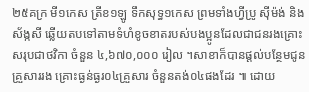២៥គក្រ មី១កេស ត្រីខ១ឡូ ទឹកសុទ្ធ១កេស ព្រមទាំងហ្វីប្រូ ស៊ីម៉ង់ និងស័ង្កសី ឆ្លើយតបទៅតាមទំហំខូចខាតរបស់បងប្អូនដែលជាជនរងគ្រោះសរុបជាថវិកា ចំនួន ៤,៦៧០,០០០ រៀល ។សាខាក៏បានផ្តល់បន្ថែមជូនគ្រួសាររង គ្រោះធ្ងន់ធ្ងរ០៤គ្រួសារ ចំនួនតង់០៤ផងដែរ ៕ ដោយ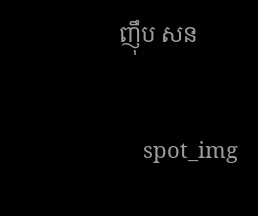ញុឹប សន

    spot_img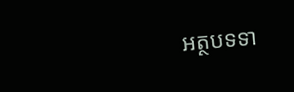អត្ថបទទា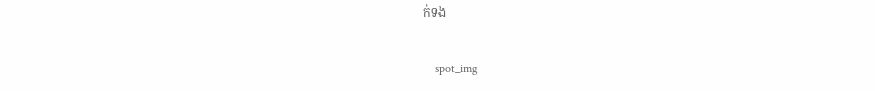ក់ទង

    spot_img